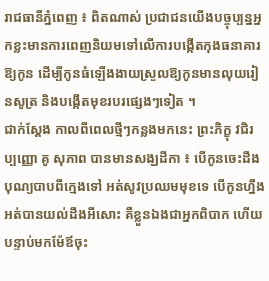រាជធានីភ្នំពេញ ៖ ពិតណាស់ ប្រជាជនយើងបច្ចុប្បន្នអ្នកខ្លះមានការពេញនិយមទៅលើការបង្កើតកុងធនាគារឱ្យកូន ដើម្បីកូនធំឡើងងាយស្រួលឱ្យកូនមានលុយរៀនសូត្រ និងបង្កើតមុខរបរផ្សេងៗទៀត ។
ជាក់ស្តែង កាលពីពេលថ្មីៗកន្លងមកនេះ ព្រះភិក្ខុ វជិរប្បញ្ញោ គូ សុភាព បានមានសង្ឃដីកា ៖ បើកូនចេះដឹងបុណ្យបាបពីក្មេងទៅ អត់សូវប្រឈមមុខទេ បើកូនហ្នឹង អត់បានយល់ដឹងអីសោះ គឺខ្លួនឯងជាអ្នកពិបាក ហើយបន្ទាប់មកម៉ែឪចុះ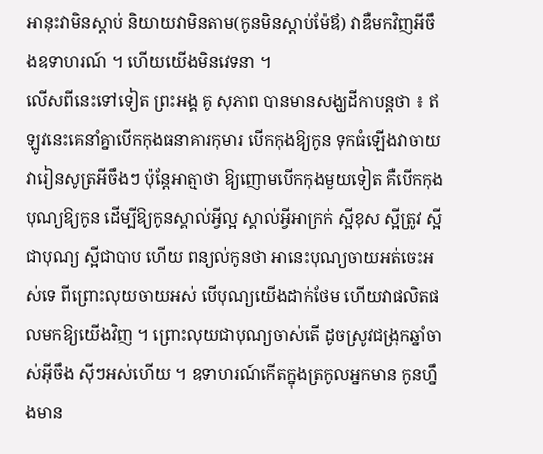អានុះវាមិនស្តាប់ និយាយវាមិនតាម(កូនមិនស្តាប់ម៉ែឪ) វាឌឺមកវិញអីចឹងឧទាហរណ៍ ។ ហើយយើងមិនវេទនា ។
លើសពីនេះទៅទៀត ព្រះអង្គ គូ សុភាព បានមានសង្ឃដីកាបន្តថា ៖ ឥឡូវនេះគេនាំគ្នាបើកកុងធនាគារកុមារ បើកកុងឱ្យកូន ទុកធំឡើងវាចាយ វារៀនសូត្រអីចឹងៗ ប៉ុន្តែអាត្មាថា ឱ្យញោមបើកកុងមួយទៀត គឺបើកកុងបុណ្យឱ្យកូន ដើម្បីឱ្យកូនស្គាល់អ្វីល្អ ស្គាល់អ្វីអាក្រក់ ស្អីខុស ស្អីត្រូវ ស្អីជាបុណ្យ ស្អីជាបាប ហើយ ពន្យល់កូនថា អានេះបុណ្យចាយអត់ចេះអស់ទេ ពីព្រោះលុយចាយអស់ បើបុណ្យយើងដាក់ថែម ហើយវាផលិតផលមកឱ្យយើងវិញ ។ ព្រោះលុយជាបុណ្យចាស់តើ ដូចស្រូវជង្រុកឆ្នាំចាស់អ៊ីចឹង ស៊ីៗអស់ហើយ ។ ឧទាហរណ៍កើតក្នុងត្រកូលអ្នកមាន កូនហ្នឹងមាន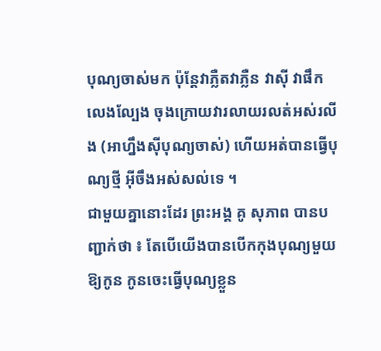បុណ្យចាស់មក ប៉ុន្តែវាភ្លឺតវាភ្លឺន វាស៊ី វាផឹក លេងល្បែង ចុងក្រោយវារលាយរលត់អស់រលីង (អាហ្នឹងស៊ីបុណ្យចាស់) ហើយអត់បានធ្វើបុណ្យថ្មី អ៊ីចឹងអស់សល់ទេ ។
ជាមួយគ្នានោះដែរ ព្រះអង្គ គូ សុភាព បានបញ្ជាក់ថា ៖ តែបើយើងបានបើកកុងបុណ្យមួយឱ្យកូន កូនចេះធ្វើបុណ្យខ្លួន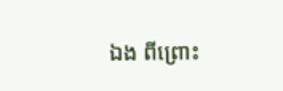ឯង ពីព្រោះ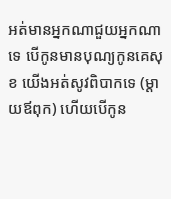អត់មានអ្នកណាជួយអ្នកណាទេ បើកូនមានបុណ្យកូនគេសុខ យើងអត់សូវពិបាកទេ (ម្តាយឪពុក) ហើយបើកូន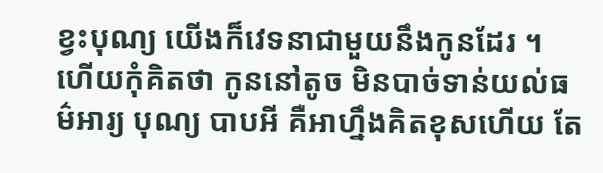ខ្វះបុណ្យ យើងក៏វេទនាជាមួយនឹងកូនដែរ ។ ហើយកុំគិតថា កូននៅតូច មិនបាច់ទាន់យល់ធម៌អារ្យ បុណ្យ បាបអី គឺអាហ្នឹងគិតខុសហើយ តែ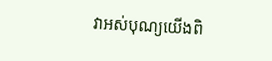វាអស់បុណ្យយើងពិ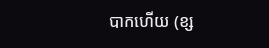បាកហើយ (ខ្ស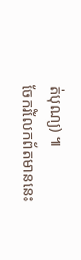ត់បុណ្យ) ៕
ចែករំលែកព័តមាននេះ